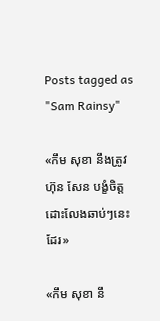Posts tagged as "Sam Rainsy"

«កឹម សុខា នឹងត្រូវ ហ៊ុន សែន បង្ខំចិត្តដោះលែងឆាប់ៗនេះដែរ»

«កឹម សុខា នឹ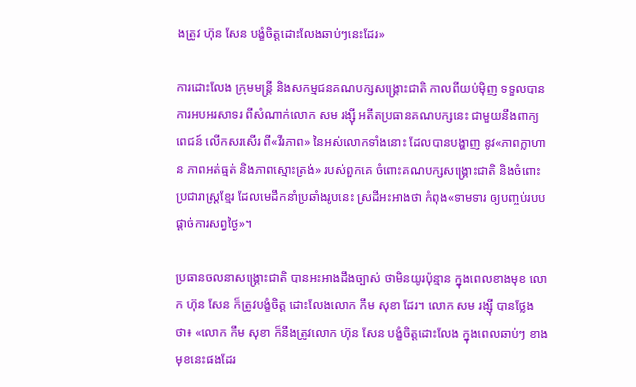ងត្រូវ ហ៊ុន សែន បង្ខំចិត្តដោះលែងឆាប់ៗនេះដែរ»

ការដោះលែង ក្រុមមន្ត្រី និងសកម្មជនគណបក្សសង្គ្រោះជាតិ កាលពីយប់ម៉ិញ ទទួលបានការអបអរសាទរ ពីសំណាក់លោក សម រង្ស៊ី អតីតប្រធានគណបក្សនេះ ជាមួយនឹងពាក្យពេជន៍ លើកសរសើរ ពី«វីរភាព» នៃអស់លោកទាំងនោះ ដែលបានបង្ហាញ នូវ«ភាពក្លាហាន ភាពអត់ធ្មត់ និងភាពស្មោះត្រង់» របស់ពួកគេ ចំពោះគណបក្សសង្គ្រោះជាតិ និងចំពោះប្រជារាស្ត្រខ្មែរ ដែលមេដឹកនាំប្រឆាំងរូបនេះ ស្រដីអះអាងថា កំពុង«ទាមទារ ឲ្យបញ្ចប់របបផ្តាច់ការសព្វថ្ងៃ»។

ប្រធានចលនាសង្គ្រោះជាតិ បានអះអាងដឹងច្បាស់ ថាមិនយូរប៉ុន្មាន ក្នុងពេលខាងមុខ លោក ហ៊ុន សែន ក៏ត្រូវបង្ខំចិត្ត ដោះលែងលោក កឹម សុខា ដែរ។ លោក សម រង្ស៊ី បានថ្លែងថា៖ «លោក កឹម សុខា ក៏នឹងត្រូវលោក ហ៊ុន សែន បង្ខំចិត្តដោះលែង ក្នុងពេលឆាប់ៗ ខាងមុខនេះផងដែរ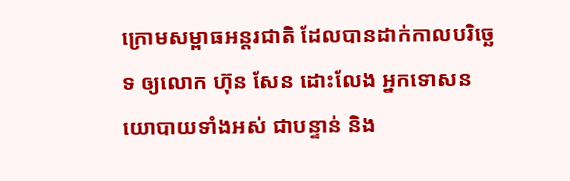ក្រោមសម្ពាធអន្តរជាតិ ដែលបានដាក់កាលបរិច្ឆេទ ឲ្យលោក ហ៊ុន សែន ដោះលែង អ្នកទោសនយោបាយទាំងអស់ ជាបន្ទាន់ និង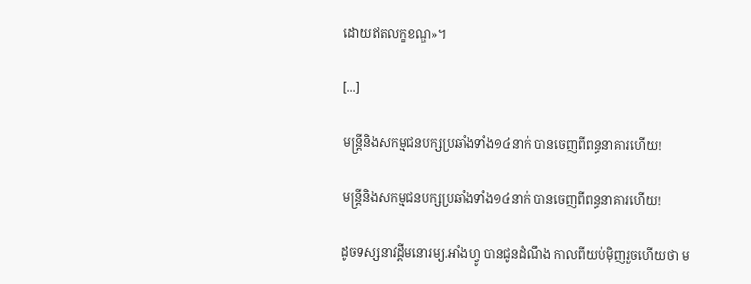ដោយឥតលក្ខខណ្ឌ»។

[...]

មន្ត្រីនិងសកម្មជនបក្សប្រឆាំងទាំង១៤នាក់ បានចេញពីពន្ធនាគារហើយ!

មន្ត្រីនិងសកម្មជនបក្សប្រឆាំងទាំង១៤នាក់ បានចេញពីពន្ធនាគារហើយ!

ដូចទស្សនាវដ្ដីមនោរម្យ.អាំងហ្វូ បានជូនដំណឹង កាលពីយប់ម៉ិញរួចហើយថា ម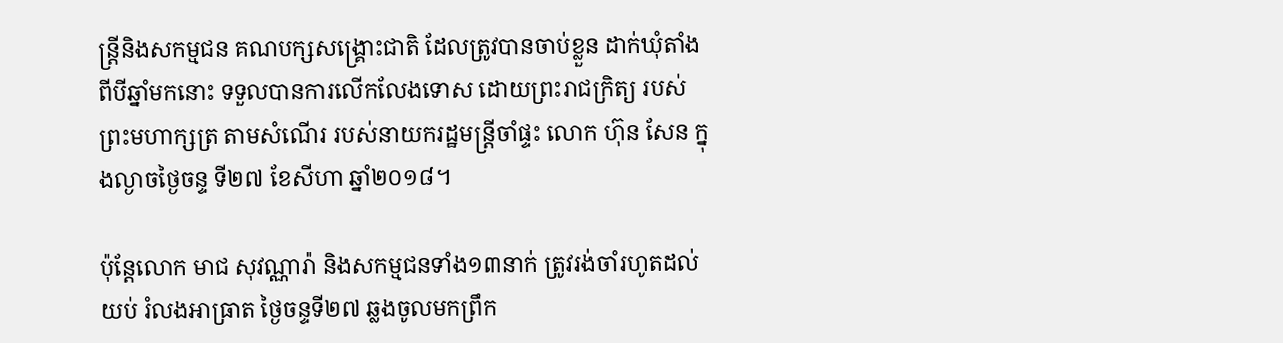ន្ត្រីនិងសកម្មជន គណបក្សសង្គ្រោះជាតិ ដែលត្រូវបានចាប់ខ្លួន ដាក់ឃុំតាំងពីបីឆ្នាំមកនោះ ទទួលបានការលើកលែងទោស ដោយព្រះរាជក្រិត្យ របស់ព្រះមហាក្សត្រ តាមសំណើរ របស់នាយករដ្ឋមន្ត្រីចាំផ្ទះ លោក ហ៊ុន សែន ក្នុងល្ងាចថ្ងៃចន្ទ ទី២៧ ខែសីហា ឆ្នាំ២០១៨។

ប៉ុន្តែលោក មាជ សុវណ្ណារ៉ា និងសកម្មជនទាំង១៣នាក់ ត្រូវរង់ចាំរហូតដល់យប់ រំលងអាធ្រាត ថ្ងៃចន្ទទី២៧ ឆ្លងចូលមកព្រឹក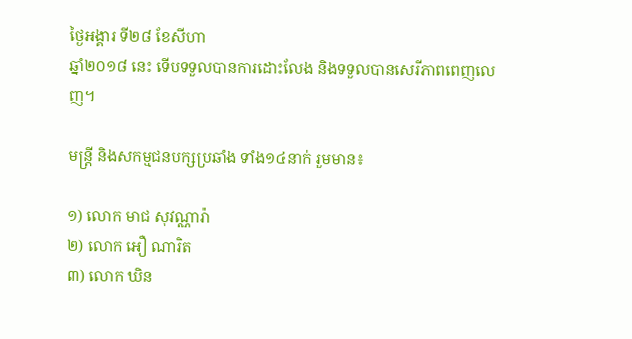ថ្ងៃអង្គារ ទី២៨ ខែសីហា
ឆ្នាំ២០១៨ នេះ ទើបទទួលបានការដោះលែង និងទទួលបានសេរីភាពពេញលេញ។

មន្ត្រី និងសកម្មជនបក្សប្រឆាំង ទាំង១៤នាក់ រួមមាន៖

១) លោក មាជ សុវណ្ណារ៉ា
២) លោក អឿ ណារិត
៣) លោក ឃិន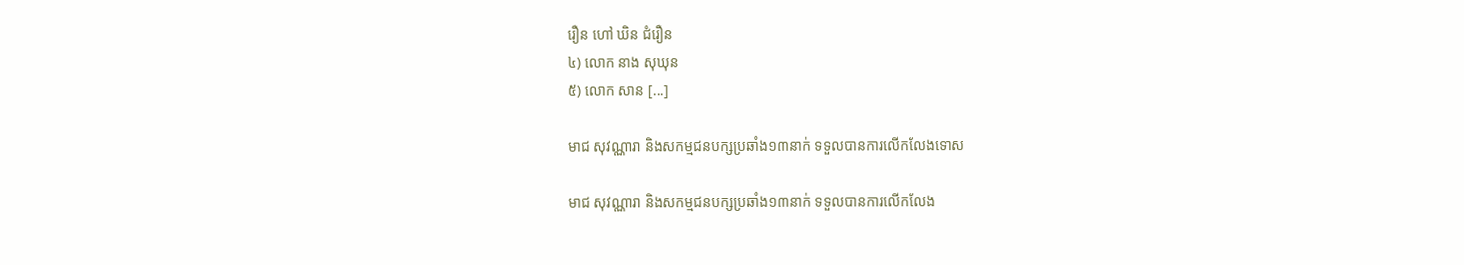រឿន ហៅ ឃិន ជំរឿន
៤) លោក នាង សុឃុន
៥) លោក សាន [...]

មាជ សុវណ្ណារា និងសកម្មជនបក្សប្រឆាំង១៣នាក់ ទទួលបានការលើកលែងទោស

មាជ សុវណ្ណារា និងសកម្មជនបក្សប្រឆាំង១៣នាក់ ទទួលបានការលើកលែង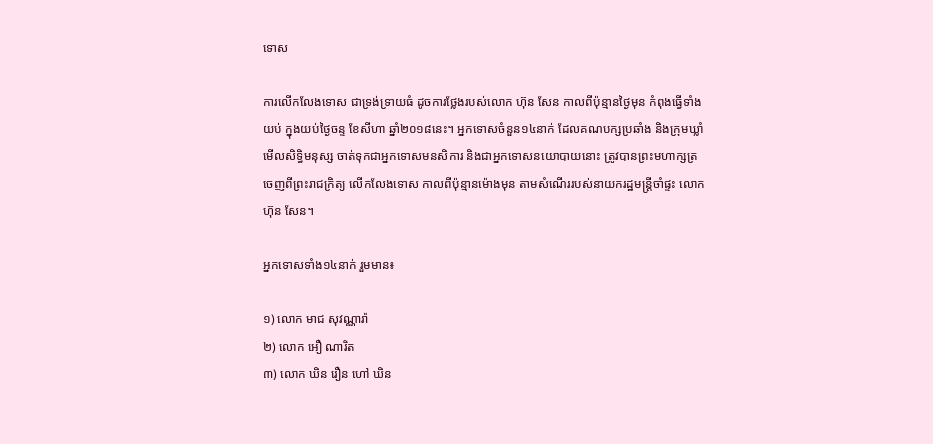ទោស

ការលើកលែងទោស ជាទ្រង់ទ្រាយធំ ដូចការថ្លែងរបស់លោក ហ៊ុន សែន កាលពីប៉ុន្មានថ្ងៃមុន កំពុងធ្វើទាំងយប់ ក្នុងយប់ថ្ងៃចន្ទ ខែសីហា ឆ្នាំ២០១៨នេះ។ អ្នកទោសចំនួន១៤នាក់ ដែលគណបក្សប្រឆាំង និងក្រុមឃ្លាំមើលសិទ្ធិមនុស្ស ចាត់ទុកជាអ្នកទោសមនសិការ និងជាអ្នកទោសនយោបាយនោះ ត្រូវបានព្រះមហាក្សត្រ ចេញពីព្រះរាជក្រិត្យ លើកលែងទោស កាលពីប៉ុន្មានម៉ោងមុន តាមសំណើររបស់នាយករដ្ឋមន្ត្រីចាំផ្ទះ លោក ហ៊ុន សែន។

អ្នកទោសទាំង១៤នាក់ រួមមាន៖

១) លោក មាជ សុវណ្ណារ៉ា
២) លោក អឿ ណារិត
៣) លោក ឃិន រឿន ហៅ ឃិន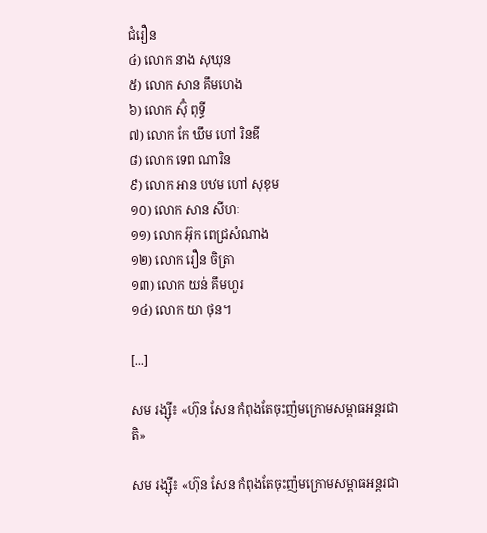ជំរឿន
៤) លោក នាង សុឃុន
៥) លោក សាន គឹមហេង
៦) លោក ស៊ុំ ពុទ្ធី
៧) លោក កែ ឃឹម ហៅ រិនឌី
៨) លោក ទេព ណារិន
៩) លោក អាន បឋម ហៅ សុខុម
១០) លោក សាន សីហៈ
១១) លោក អ៊ុក ពេជ្រសំណាង
១២) លោក រឿន ចិត្រា
១៣) លោក យន់ គឹមហួរ
១៤) លោក យា ថុន។

[...]

សម រង្ស៊ី៖ «ហ៊ុន សែន កំពុងតែចុះញ៉មក្រោមសម្ពាធអន្តរជាតិ»

សម រង្ស៊ី៖ «ហ៊ុន សែន កំពុងតែចុះញ៉មក្រោមសម្ពាធអន្តរជា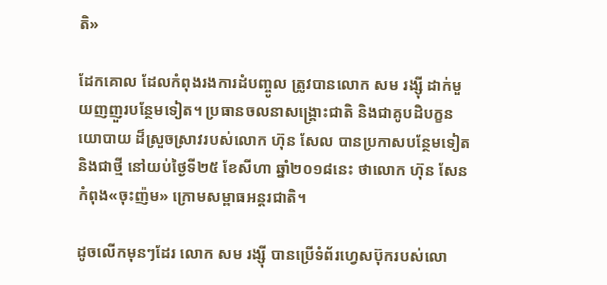តិ»

ដែកគោល ដែលកំពុងរងការដំបញ្ចូល ត្រូវបានលោក សម រង្ស៊ី ដាក់មួយញញួរបន្ថែមទៀត។ ប្រធានចលនាសង្គ្រោះជាតិ និងជាគូបដិបក្ខនយោបាយ ដ៏ស្រួចស្រាវរបស់លោក ហ៊ុន សែល បានប្រកាសបន្ថែមទៀត និងជាថ្មី នៅយប់ថ្ងៃទី២៥ ខែសីហា ឆ្នាំ២០១៨នេះ ថាលោក ហ៊ុន សែន កំពុង«ចុះញ៉ម» ក្រោមសម្ពាធអន្តរជាតិ។

ដូចលើកមុនៗដែរ លោក សម រង្ស៊ី បានប្រើទំព័រហ្វេសប៊ុករបស់លោ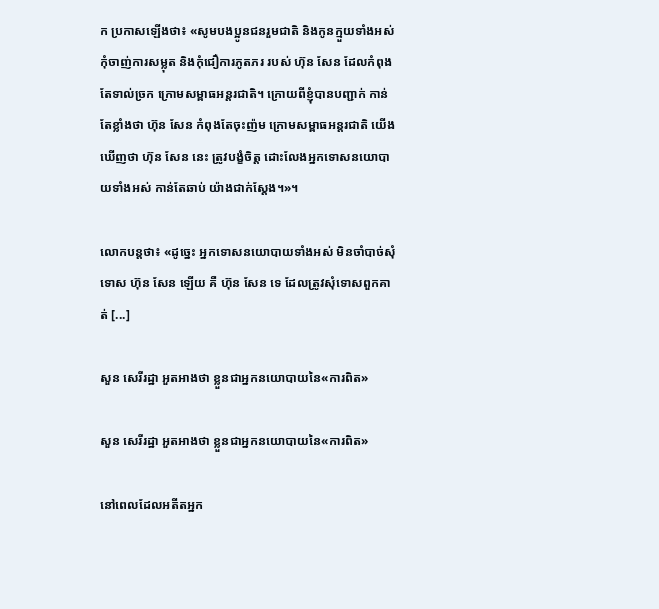ក ប្រកាសឡើងថា៖ «សូមបងប្អូនជនរួមជាតិ និងកូនក្មួយទាំងអស់ កុំចាញ់ការសម្លុត និងកុំជឿការភូតភរ របស់ ហ៊ុន សែន ដែលកំពុងតែទាល់ច្រក ក្រោមសម្ពាធអន្តរជាតិ។ ក្រោយពីខ្ញុំបានបញ្ជាក់ កាន់តែខ្លាំងថា ហ៊ុន សែន កំពុងតែចុះញ៉ម ក្រោមសម្ពាធអន្តរជាតិ យើងឃើញថា ហ៊ុន សែន នេះ ត្រូវបង្ខំចិត្ត ដោះលែងអ្នកទោសនយោបាយទាំងអស់ កាន់តែឆាប់ យ៉ាងជាក់ស្តែង។»។

លោកបន្តថា៖ «ដូច្នេះ អ្នកទោសនយោបាយទាំងអស់ មិនចាំបាច់សុំទោស ហ៊ុន សែន ឡើយ គឺ ហ៊ុន សែន ទេ ដែលត្រូវសុំទោសពួកគាត់ [...]

សួន សេរីរដ្ឋា អួតអាងថា ខ្លួនជាអ្នកនយោបាយនៃ«ការពិត»

សួន សេរីរដ្ឋា អួតអាងថា ខ្លួនជាអ្នកនយោបាយនៃ«ការពិត»

នៅពេលដែលអតីតអ្នក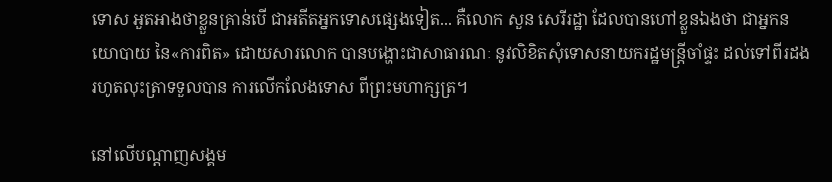ទោស អួតអាងថាខ្លួនគ្រាន់បើ ជាអតីតអ្នកទោសផ្សេងទៀត... គឺលោក សួន សេរីរដ្ឋា ដែលបានហៅខ្លួនឯងថា ជាអ្នកនយោបាយ នៃ«ការពិត» ដោយសារលោក បានបង្ហោះជាសាធារណៈ នូវលិខិតសុំទោសនាយករដ្ឋមន្ត្រីចាំផ្ទះ ដល់ទៅពីរដង រហូតលុះត្រាទទួលបាន ការលើកលែងទោស ពីព្រះមហាក្សត្រ។

នៅលើបណ្ដាញសង្គម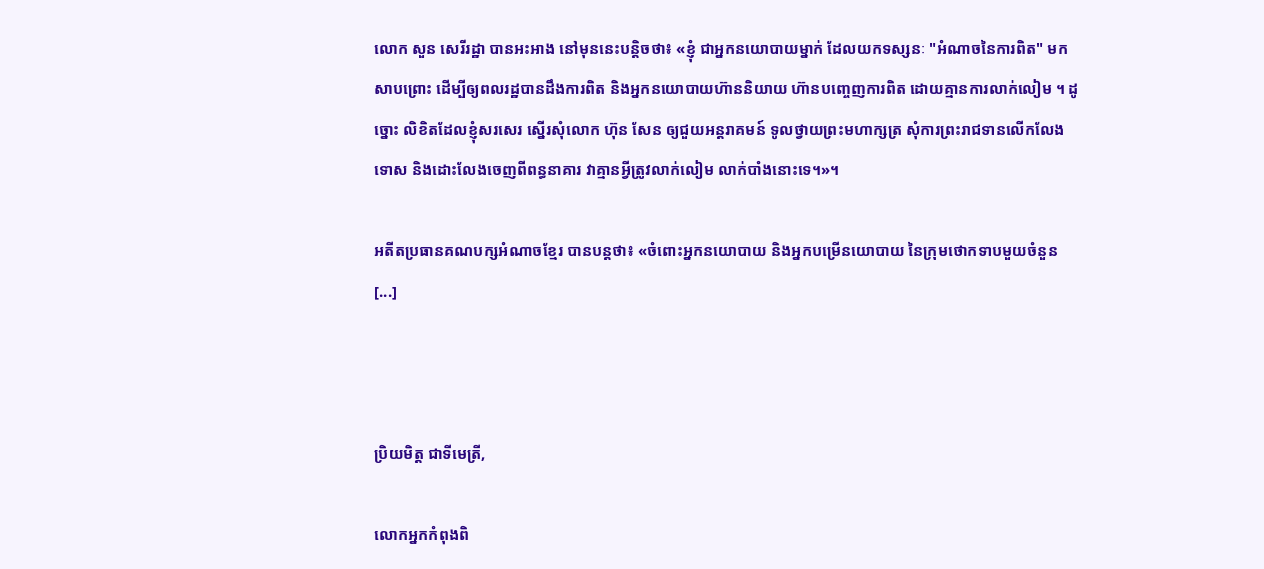លោក សួន សេរីរដ្ឋា បានអះអាង នៅមុននេះបន្តិចថា៖ «ខ្ញុំ ជាអ្នកនយោបាយម្នាក់ ដែលយកទស្សនៈ "អំណាចនៃការពិត" មកសាបព្រោះ ដើម្បីឲ្យពលរដ្ឋបានដឹងការពិត និងអ្នកនយោបាយហ៊ាននិយាយ ហ៊ានបញ្ចេញការពិត ដោយគ្មានការលាក់លៀម ។ ដូច្នោះ លិខិតដែលខ្ញុំសរសេរ ស្នើរសុំលោក ហ៊ុន សែន ឲ្យជួយអន្តរាគមន៍ ទូលថ្វាយព្រះមហាក្សត្រ សុំការព្រះរាជទានលើកលែងទោស និងដោះលែងចេញពីពន្ធនាគារ វាគ្មានអ្វីត្រូវលាក់លៀម លាក់បាំងនោះទេ។»។

អតីតប្រធានគណបក្សអំណាចខ្មែរ បានបន្តថា៖ «ចំពោះអ្នកនយោបាយ និងអ្នកបម្រើនយោបាយ នៃក្រុមថោកទាបមួយចំនួន [...]



ប្រិយមិត្ត ជាទីមេត្រី,

លោកអ្នកកំពុងពិ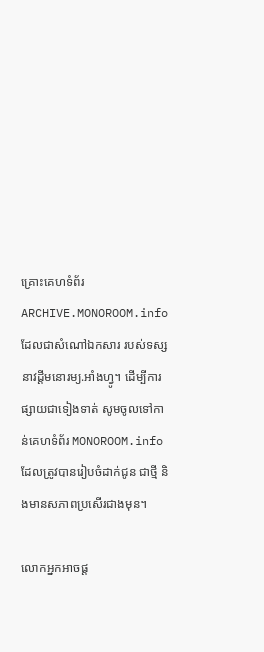គ្រោះគេហទំព័រ ARCHIVE.MONOROOM.info ដែលជាសំណៅឯកសារ របស់ទស្សនាវដ្ដីមនោរម្យ.អាំងហ្វូ។ ដើម្បីការផ្សាយជាទៀងទាត់ សូមចូលទៅកាន់គេហទំព័រ MONOROOM.info ដែលត្រូវបានរៀបចំដាក់ជូន ជាថ្មី និងមានសភាពប្រសើរជាងមុន។

លោកអ្នកអាចផ្ដ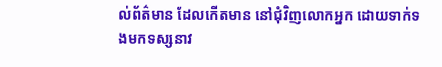ល់ព័ត៌មាន ដែលកើតមាន នៅជុំវិញលោកអ្នក ដោយទាក់ទងមកទស្សនាវ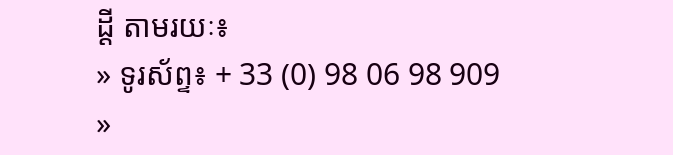ដ្ដី តាមរយៈ៖
» ទូរស័ព្ទ៖ + 33 (0) 98 06 98 909
»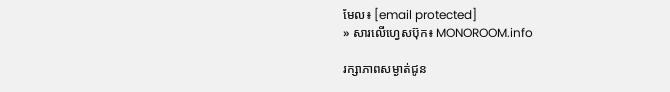មែល៖ [email protected]
» សារលើហ្វេសប៊ុក៖ MONOROOM.info

រក្សាភាពសម្ងាត់ជូន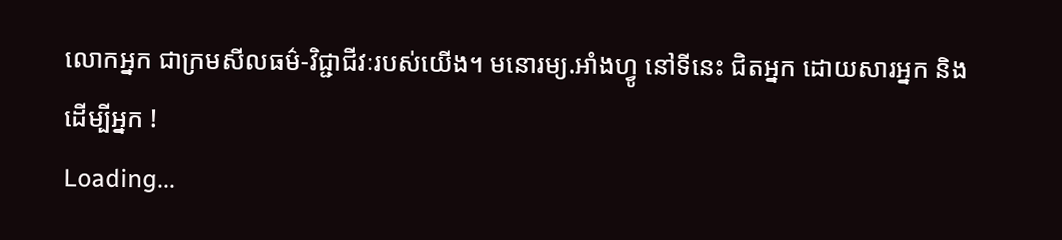លោកអ្នក ជាក្រមសីលធម៌-វិជ្ជាជីវៈរបស់យើង។ មនោរម្យ.អាំងហ្វូ នៅទីនេះ ជិតអ្នក ដោយសារអ្នក និងដើម្បីអ្នក !
Loading...